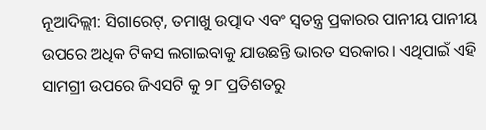ନୂଆଦିଲ୍ଲୀ: ସିଗାରେଟ୍, ତମାଖୁ ଉତ୍ପାଦ ଏବଂ ସ୍ୱତନ୍ତ୍ର ପ୍ରକାରର ପାନୀୟ ପାନୀୟ ଉପରେ ଅଧିକ ଟିକସ ଲଗାଇବାକୁ ଯାଉଛନ୍ତି ଭାରତ ସରକାର। ଏଥିପାଇଁ ଏହି ସାମଗ୍ରୀ ଉପରେ ଜିଏସଟି କୁ ୨୮ ପ୍ରତିଶତରୁ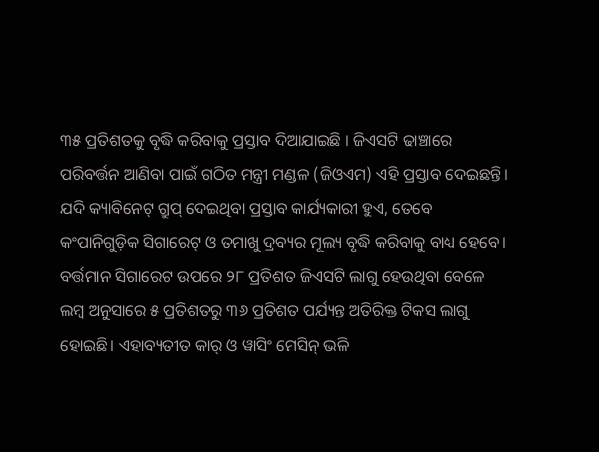୩୫ ପ୍ରତିଶତକୁ ବୃଦ୍ଧି କରିବାକୁ ପ୍ରସ୍ତାବ ଦିଆଯାଇଛି । ଜିଏସଟି ଢାଞ୍ଚାରେ ପରିବର୍ତ୍ତନ ଆଣିବା ପାଇଁ ଗଠିତ ମନ୍ତ୍ରୀ ମଣ୍ଡଳ (ଜିଓଏମ) ଏହି ପ୍ରସ୍ତାବ ଦେଇଛନ୍ତି। ଯଦି କ୍ୟାବିନେଟ୍ ଗ୍ରୁପ୍ ଦେଇଥିବା ପ୍ରସ୍ତାବ କାର୍ଯ୍ୟକାରୀ ହୁଏ, ତେବେ କଂପାନିଗୁଡ଼ିକ ସିଗାରେଟ୍ ଓ ତମାଖୁ ଦ୍ରବ୍ୟର ମୂଲ୍ୟ ବୃଦ୍ଧି କରିବାକୁ ବାଧ୍ୟ ହେବେ।
ବର୍ତ୍ତମାନ ସିଗାରେଟ ଉପରେ ୨୮ ପ୍ରତିଶତ ଜିଏସଟି ଲାଗୁ ହେଉଥିବା ବେଳେ ଲମ୍ବ ଅନୁସାରେ ୫ ପ୍ରତିଶତରୁ ୩୬ ପ୍ରତିଶତ ପର୍ଯ୍ୟନ୍ତ ଅତିରିକ୍ତ ଟିକସ ଲାଗୁ ହୋଇଛି। ଏହାବ୍ୟତୀତ କାର୍ ଓ ୱାସିଂ ମେସିନ୍ ଭଳି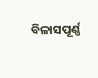ବିଳାସପୂର୍ଣ୍ଣ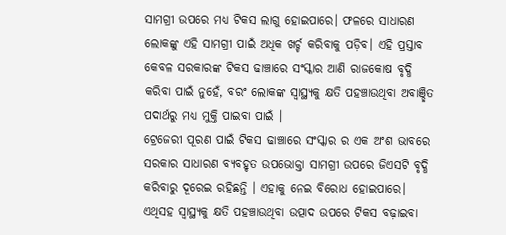ସାମଗ୍ରୀ ଉପରେ ମଧ୍ୟ ଟିକସ ଲାଗୁ ହୋଇପାରେ। ଫଳରେ ସାଧାରଣ ଲୋକଙ୍କୁ ଏହି ସାମଗ୍ରୀ ପାଇଁ ଅଧିକ ଖର୍ଚ୍ଚ କରିବାକୁ ପଡ଼ିବ। ଏହି ପ୍ରସ୍ତାବ କେବଳ ସରକାରଙ୍କ ଟିକସ ଢାଞ୍ଚାରେ ସଂସ୍କାର ଆଣି ରାଜକୋଷ ବୃଦ୍ଧି କରିବା ପାଇଁ ନୁହେଁ, ବରଂ ଲୋକଙ୍କ ସ୍ୱାସ୍ଥ୍ୟକୁ କ୍ଷତି ପହଞ୍ଚାଉଥିବା ଅବାଞ୍ଛିତ ପଦାର୍ଥରୁ ମଧ୍ୟ ମୁକ୍ତି ପାଇବା ପାଇଁ ।
ଟ୍ରେଜେରୀ ପୂରଣ ପାଇଁ ଟିକସ ଢାଞ୍ଚାରେ ସଂସ୍କାର ର ଏକ ଅଂଶ ଭାବରେ ସରକାର ସାଧାରଣ ବ୍ୟବହୃତ ଉପଭୋକ୍ତା ସାମଗ୍ରୀ ଉପରେ ଜିଏସଟି ବୃଦ୍ଧି କରିବାରୁ ଦୂରେଇ ରହିଛନ୍ତି । ଏହାକୁ ନେଇ ବିରୋଧ ହୋଇପାରେ। ଏଥିସହ ସ୍ୱାସ୍ଥ୍ୟକୁ କ୍ଷତି ପହଞ୍ଚାଉଥିବା ଉତ୍ପାଦ ଉପରେ ଟିକସ ବଢ଼ାଇବା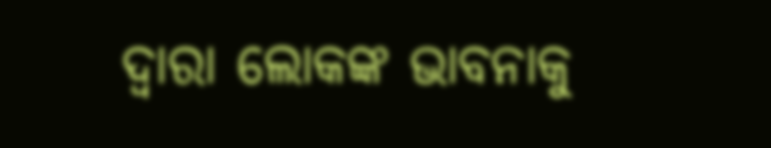ଦ୍ୱାରା ଲୋକଙ୍କ ଭାବନାକୁ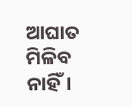ଆଘାତ ମିଳିବ ନାହିଁ।